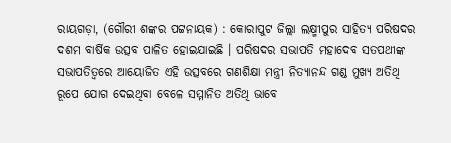ରାୟଗଡ଼ା, (ଗୌରୀ ଶଙ୍କର ପଟ୍ଟନାୟକ) : କୋରାପୁଟ ଜିଲ୍ଲା ଲକ୍ଷ୍ମୀପୁର ସାହିତ୍ୟ ପରିଷଦର ଦଶମ ବାର୍ଷିକ ଉତ୍ସବ ପାଳିତ ହୋଇଯାଇଛି । ପରିଷଦର ସଭାପତି ମହାଦେବ ସତପଥୀଙ୍କ ସଭାପତିତ୍ୱରେ ଆୟୋଜିତ ଏହି ଉତ୍ସବରେ ଗଣଶିକ୍ଷା ମନ୍ତ୍ରୀ ନିତ୍ୟାନନ୍ଦ ଗଣ୍ଡ ମୁଖ୍ୟ ଅତିଥି ରୂପେ ଯୋଗ ଦେଇଥିବା ବେଳେ ସମ୍ମାନିତ ଅତିଥି ଭାବେ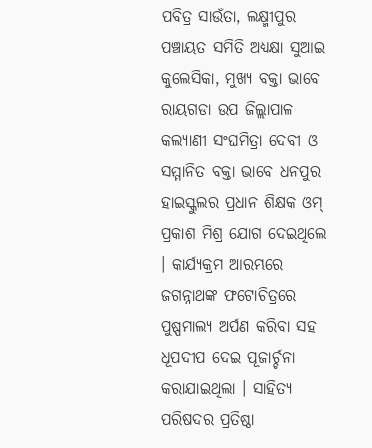ପବିତ୍ର ସାଉଁତା, ଲକ୍ଷ୍ମୀପୁର ପଞ୍ଚାୟତ ସମିତି ଅଧ୍ୟକ୍ଷା ସୁଆଇ କୁଲେସିକା, ମୁଖ୍ୟ ବକ୍ତା ଭାବେ ରାୟଗଡା ଉପ ଜିଲ୍ଲାପାଳ କଲ୍ୟାଣୀ ସଂଘମିତ୍ରା ଦେବୀ ଓ ସମ୍ମାନିତ ବକ୍ତା ଭାବେ ଧନପୁର ହାଇସ୍କୁଲର ପ୍ରଧାନ ଶିକ୍ଷକ ଓମ୍ ପ୍ରକାଶ ମିଶ୍ର ଯୋଗ ଦେଇଥିଲେ । କାର୍ଯ୍ୟକ୍ରମ ଆରମ୍ଭରେ ଜଗନ୍ନାଥଙ୍କ ଫଟୋଚିତ୍ରରେ ପୁଷ୍ପମାଲ୍ୟ ଅର୍ପଣ କରିବା ସହ ଧୂପଦୀପ ଦେଇ ପୂଜାର୍ଚ୍ଚନା କରାଯାଇଥିଲା । ସାହିତ୍ୟ ପରିଷଦର ପ୍ରତିଷ୍ଠା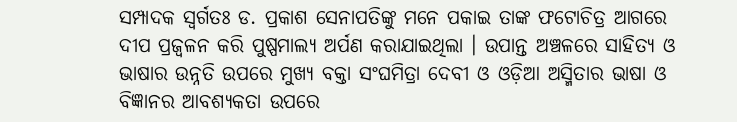ସମ୍ପାଦକ ସ୍ୱର୍ଗତଃ ଡ. ପ୍ରକାଶ ସେନାପତିଙ୍କୁ ମନେ ପକାଇ ତାଙ୍କ ଫଟୋଚିତ୍ର ଆଗରେ ଦୀପ ପ୍ରଜ୍ୱଳନ କରି ପୁଷ୍ପମାଲ୍ୟ ଅର୍ପଣ କରାଯାଇଥିଲା । ଉପାନ୍ତ ଅଞ୍ଚଳରେ ସାହିତ୍ୟ ଓ ଭାଷାର ଉନ୍ନତି ଉପରେ ମୁଖ୍ୟ ବକ୍ତା ସଂଘମିତ୍ରା ଦେବୀ ଓ ଓଡ଼ିଆ ଅସ୍ମିତାର ଭାଷା ଓ ବିଜ୍ଞାନର ଆବଶ୍ୟକତା ଉପରେ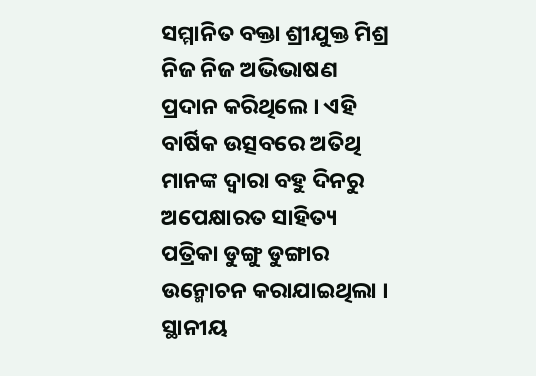ସମ୍ମାନିତ ବକ୍ତା ଶ୍ରୀଯୁକ୍ତ ମିଶ୍ର ନିଜ ନିଜ ଅଭିଭାଷଣ ପ୍ରଦାନ କରିଥିଲେ । ଏହି ବାର୍ଷିକ ଉତ୍ସବରେ ଅତିଥି ମାନଙ୍କ ଦ୍ୱାରା ବହୁ ଦିନରୁ ଅପେକ୍ଷାରତ ସାହିତ୍ୟ ପତ୍ରିକା ଡୁଙ୍ଗୁ ଡୁଙ୍ଗାର ଉନ୍ମୋଚନ କରାଯାଇଥିଲା । ସ୍ଥାନୀୟ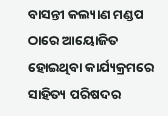ବାସନ୍ତୀ କଲ୍ୟାଣ ମଣ୍ଡପ ଠାରେ ଆୟୋଜିତ ହୋଇଥିବା କାର୍ଯ୍ୟକ୍ରମରେ ସାହିତ୍ୟ ପରିଷଦର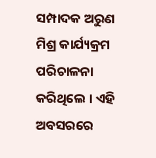ସମ୍ପାଦକ ଅରୁଣ ମିଶ୍ର କାର୍ଯ୍ୟକ୍ରମ ପରିଚାଳନା କରିଥିଲେ । ଏହି ଅବସରରେ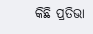କିଛି ପ୍ରତିଭା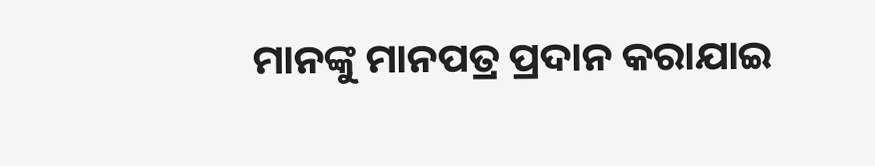ମାନଙ୍କୁ ମାନପତ୍ର ପ୍ରଦାନ କରାଯାଇ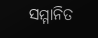ସମ୍ମାନିତ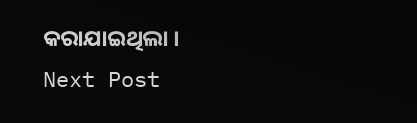କରାଯାଇଥିଲା ।
Next Post